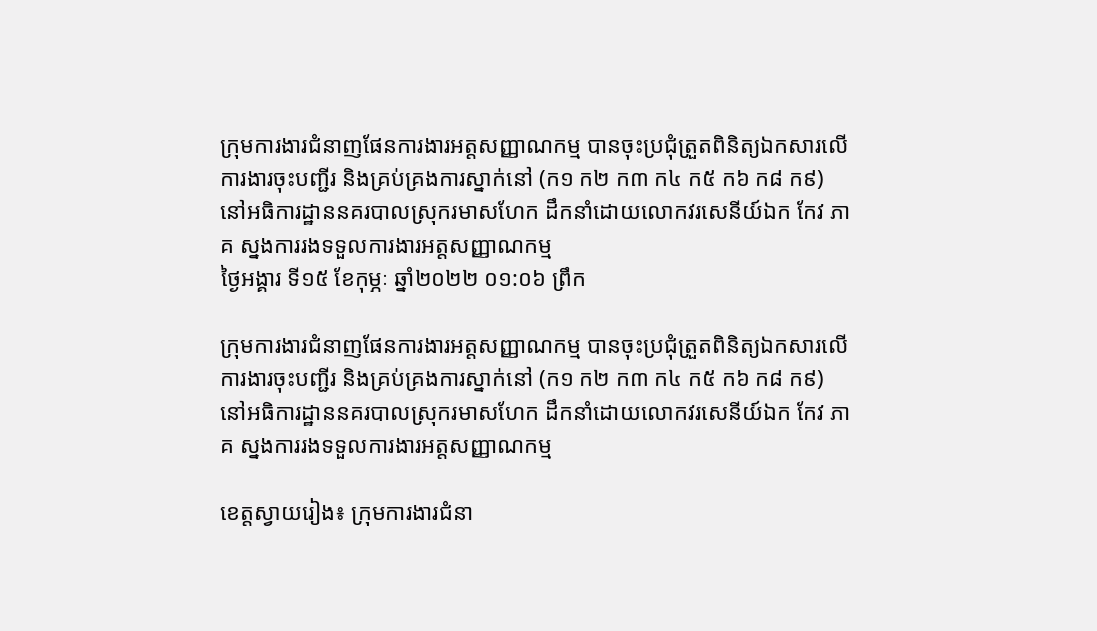ក្រុមការងារជំនាញផែនការងារអត្តសញ្ញាណកម្ម បានចុះប្រជុំត្រួតពិនិត្យឯកសារលើការងារចុះបញ្ជីរ និងគ្រប់គ្រងការស្នាក់នៅ (ក១ ក២ ក៣ ក៤ ក៥ ក៦ ក៨ ក៩) នៅអធិការដ្ឋាននគរបាលស្រុករមាសហែក ដឹកនាំដោយលោកវរសេនីយ៍ឯក កែវ ភាគ ស្នងការរងទទួលការងារអត្តសញ្ញាណកម្ម
ថ្ងៃអង្គារ ទី១៥ ខែកុម្ភៈ ឆ្នាំ២០២២ ០១:០៦ ព្រឹក

ក្រុមការងារជំនាញផែនការងារអត្តសញ្ញាណកម្ម បានចុះប្រជុំត្រួតពិនិត្យឯកសារលើការងារចុះបញ្ជីរ និងគ្រប់គ្រងការស្នាក់នៅ (ក១ ក២ ក៣ ក៤ ក៥ ក៦ ក៨ ក៩) នៅអធិការដ្ឋាននគរបាលស្រុករមាសហែក ដឹកនាំដោយលោកវរសេនីយ៍ឯក កែវ ភាគ ស្នងការរងទទួលការងារអត្តសញ្ញាណកម្ម

ខេត្តស្វាយរៀង៖ ក្រុមការងារជំនា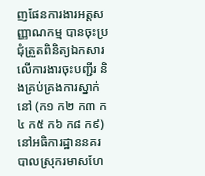ញផែនការងារអត្តសញ្ញាណកម្ម បានចុះប្រជុំត្រួតពិនិត្យឯកសារលើការងារចុះបញ្ជីរ និងគ្រប់គ្រងការស្នាក់នៅ (ក១ ក២ ក៣ ក៤ ក៥ ក៦ ក៨ ក៩) នៅអធិការដ្ឋាននគរបាលស្រុករមាសហែ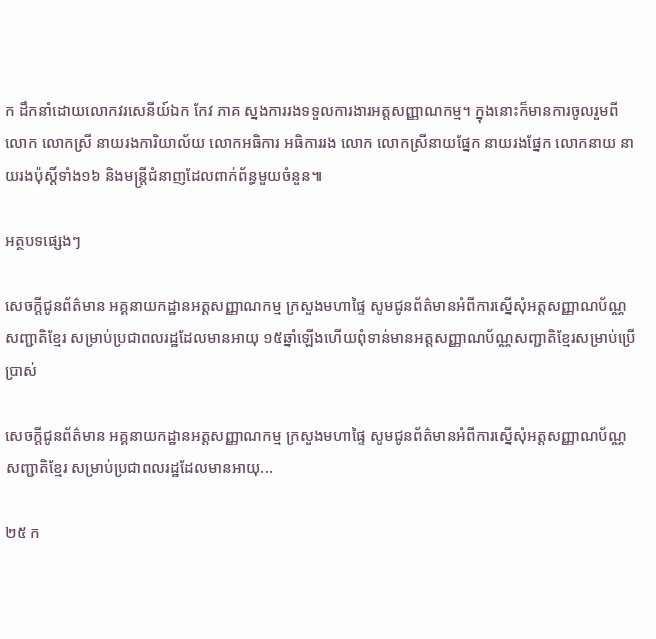ក ដឹកនាំដោយលោកវរសេនីយ៍ឯក កែវ ភាគ ស្នងការរងទទួលការងារអត្តសញ្ញាណកម្ម។ ក្នុងនោះក៏មានការចូលរួមពី លោក លោកស្រី នាយរងការិយាល័យ លោកអធិការ អធិការរង លោក លោកស្រីនាយផ្នែក នាយរងផ្នែក លោកនាយ នាយរងប៉ុស្តិ៍ទាំង១៦ និងមន្រ្តីជំនាញដែលពាក់ព័ន្ធមួយចំនួន៕

អត្ថបទផ្សេងៗ

សេចក្តីជូនព័ត៌មាន អគ្គនាយកដ្ឋានអត្តសញ្ញាណកម្ម ក្រសួងមហាផ្ទៃ សូមជូនព័ត៌មានអំពីការស្នើសុំអត្តសញ្ញាណប័ណ្ណសញ្ជាតិខ្មែរ សម្រាប់ប្រជាពលរដ្ឋដែលមានអាយុ ១៥ឆ្នាំឡើងហើយពុំទាន់មានអត្តសញ្ញាណប័ណ្ណសញ្ជាតិខ្មែរសម្រាប់ប្រើប្រាស់

សេចក្តីជូនព័ត៌មាន អគ្គនាយកដ្ឋានអត្តសញ្ញាណកម្ម ក្រសួងមហាផ្ទៃ សូមជូនព័ត៌មានអំពីការស្នើសុំអត្តសញ្ញាណប័ណ្ណសញ្ជាតិខ្មែរ សម្រាប់ប្រជាពលរដ្ឋដែលមានអាយុ...

២៥ ក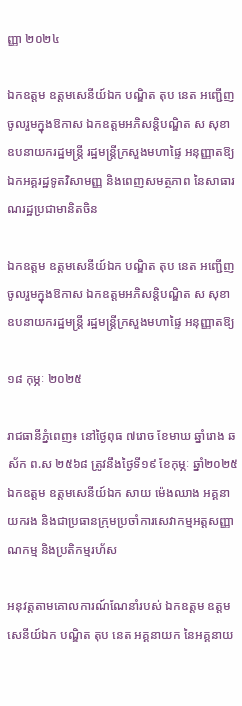ញ្ញា ២០២៤

ឯកឧត្តម ឧត្តមសេនីយ៍ឯក បណ្ឌិត តុប នេត អញ្ជើញចូលរួមក្នុងឱកាស ឯកឧត្តមអភិសន្ដិបណ្ឌិត ស សុខា ឧបនាយករដ្ឋមន្រ្តី រដ្ឋមន្រ្តីក្រសួងមហាផ្ទៃ អនុញ្ញាតឱ្យ ឯកអគ្គរដ្ឋទូតវិសាមញ្ញ និងពេញសមត្ថភាព នៃសាធារណរដ្ឋប្រជាមានិតចិន

ឯកឧត្តម ឧត្តមសេនីយ៍ឯក បណ្ឌិត តុប នេត អញ្ជើញចូលរួមក្នុងឱកាស ឯកឧត្តមអភិសន្ដិបណ្ឌិត ស សុខា ឧបនាយករដ្ឋមន្រ្តី រដ្ឋមន្រ្តីក្រសួងមហាផ្ទៃ អនុញ្ញាតឱ្យ

១៨ កុម្ភៈ ២០២៥

រាជធានីភ្នំពេញ៖ នៅថ្ងៃពុធ ៧រោច ខែមាឃ ឆ្នាំរោង ឆស័ក ព.ស ២៥៦៨ ត្រូវនឹងថ្ងៃទី១៩ ខែកុម្ភៈ ឆ្នាំ២០២៥ ឯកឧត្តម ឧត្តមសេនីយ៍ឯក សាយ ម៉េងឈាង អគ្គនាយករង និងជាប្រធានក្រុមប្រចាំការសេវាកម្មអត្តសញ្ញាណកម្ម និងប្រតិកម្មរហ័ស

អនុវត្តតាមគោលការណ៍ណែនាំរបស់ ឯកឧត្ដម ឧត្ដមសេនីយ៍ឯក បណ្ឌិត តុប នេត អគ្គនាយក នៃអគ្គនាយ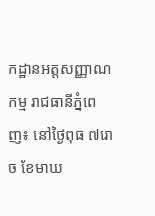កដ្ឋានអត្តសញ្ញាណកម្ម រាជធានីភ្នំពេញ៖ នៅថ្ងៃពុធ ៧រោច ខែមាឃ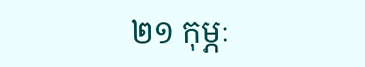២១ កុម្ភៈ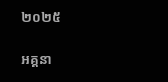២០២៥

អគ្គនា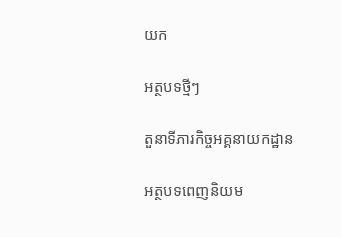យក

អត្ថបទថ្មីៗ

តួនាទីភារកិច្ចអគ្គនាយកដ្ឋាន

អត្ថបទពេញនិយម